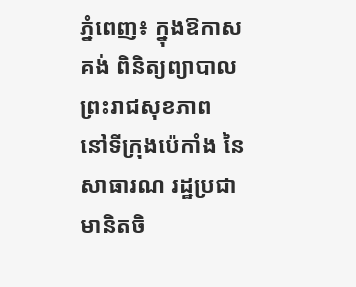ភ្នំពេញ៖ ក្នុងឱកាសគង់ ពិនិត្យព្យាបាលព្រះរាជសុខភាព នៅទីក្រុងប៉េកាំង នៃសាធារណ រដ្ឋប្រជាមានិតចិ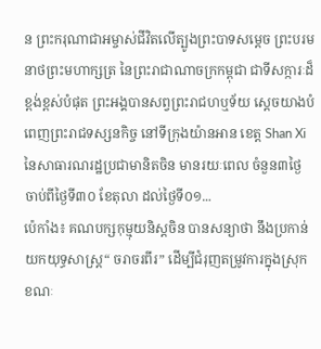ន ព្រះករុណាជាអម្ចាស់ជីវិតលើត្បូងព្រះបាទសម្តេច ព្រះបរមនាថព្រះមហាក្សត្រ នៃព្រះរាជាណាចក្រកម្ពុជា ជាទីសក្ការៈដ៏ខ្ពង់ខ្ពស់បំផុត ព្រះអង្គបានសព្វព្រះរាជហឬទ័យ ស្តេចយាងបំពេញព្រះរាជទស្សនកិច្ច នៅទីក្រុងយ៉ានអាន ខេត្ត Shan Xi នៃសាធារណរដ្ឋប្រជាមានិតចិន មានរយៈពេល ចំនួន៣ថ្ងៃ ចាប់ពីថ្ងៃទី៣០ ខែតុលា ដល់ថ្ងៃទី០១...
ប៉េកាំង៖ គណបក្សកុម្មុយនិស្តចិន បានសន្យាថា នឹងប្រកាន់យកយុទ្ធសាស្រ្ត“ ចរាចរពីរ” ដើម្បីជំរុញតម្រូវការក្នុងស្រុក ខណៈ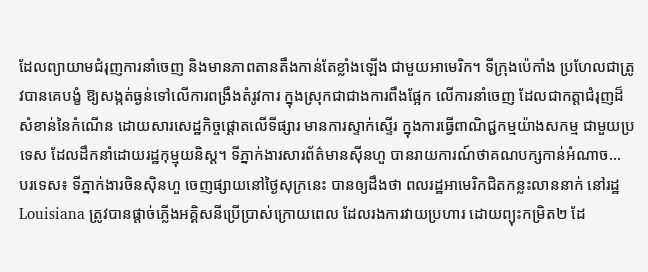ដែលព្យាយាមជំរុញការនាំចេញ និងមានភាពតានតឹងកាន់តែខ្លាំងឡើង ជាមួយអាមេរិក។ ទីក្រុងប៉េកាំង ប្រហែលជាត្រូវបានគេបង្ខំ ឱ្យសង្កត់ធ្ងន់ទៅលើការពង្រឹងតំរូវការ ក្នុងស្រុកជាជាងការពឹងផ្អែក លើការនាំចេញ ដែលជាកត្តាជំរុញដ៏សំខាន់នៃកំណើន ដោយសារសេដ្ឋកិច្ចផ្តោតលើទីផ្សារ មានការស្ទាក់ស្ទើរ ក្នុងការធ្វើពាណិជ្ជកម្មយ៉ាងសកម្ម ជាមួយប្រទេស ដែលដឹកនាំដោយរដ្ឋកុម្មុយនិស្ត។ ទីភ្នាក់ងារសារព័ត៌មានស៊ីនហួ បានរាយការណ៍ថាគណបក្សកាន់អំណាច...
បរទេស៖ ទីភ្នាក់ងារចិនស៊ិនហួ ចេញផ្សាយនៅថ្ងៃសុក្រនេះ បានឲ្យដឹងថា ពលរដ្ឋអាមេរិកជិតកន្លះលាននាក់ នៅរដ្ឋ Louisiana ត្រូវបានផ្តាច់ភ្លើងអគ្គិសនីប្រើប្រាស់ក្រោយពេល ដែលរងការវាយប្រហារ ដោយព្យុះកម្រិត២ ដែ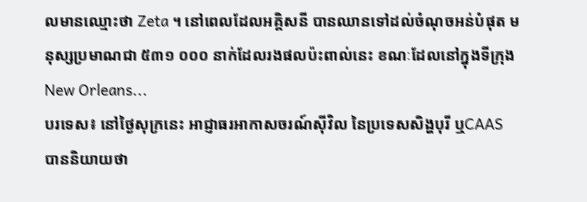លមានឈ្មោះថា Zeta ។ នៅពេលដែលអគ្គិសនី បានឈានទៅដល់ចំណុចអន់បំផុត មនុស្សប្រមាណជា ៥៣១ ០០០ នាក់ដែលរងផលប៉ះពាល់នេះ ខណៈដែលនៅក្នុងទីក្រុង New Orleans...
បរទេស៖ នៅថ្ងៃសុក្រនេះ អាជ្ញាធរអាកាសចរណ៍ស៊ីវិល នៃប្រទេសសិង្ហបុរី ឬCAAS បាននិយាយថា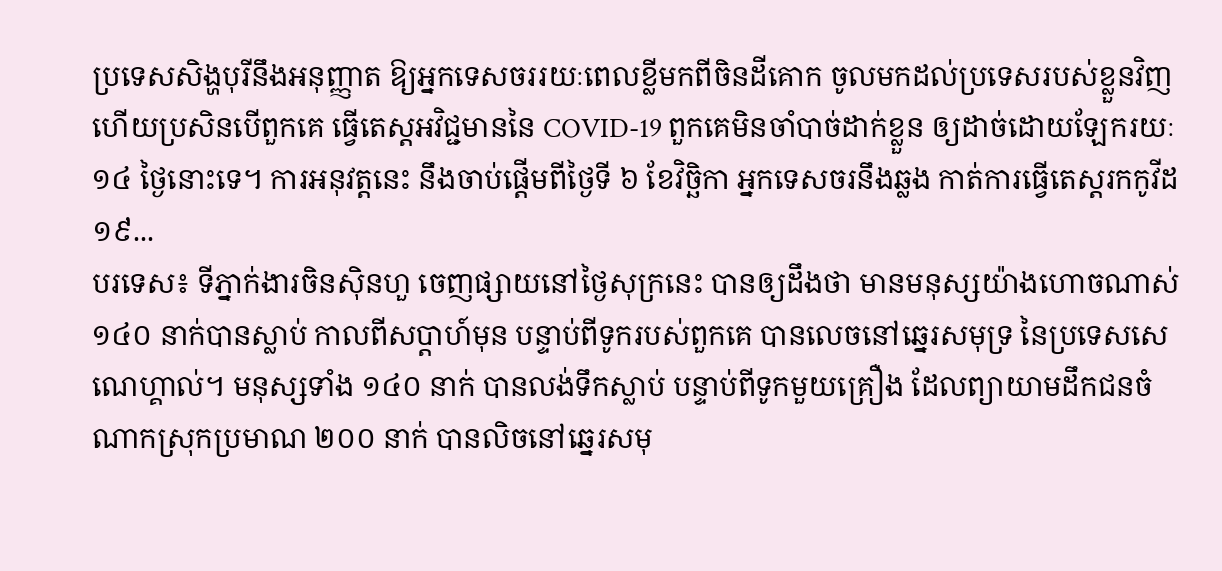ប្រទេសសិង្ហបុរីនឹងអនុញ្ញាត ឱ្យអ្នកទេសចររយៈពេលខ្លីមកពីចិនដីគោក ចូលមកដល់ប្រទេសរបស់ខ្លួនវិញ ហើយប្រសិនបើពួកគេ ធ្វើតេស្តអវិជ្ជមាននៃ COVID-19 ពួកគេមិនចាំបាច់ដាក់ខ្លួន ឲ្យដាច់ដោយឡែករយៈ ១៤ ថ្ងៃនោះទេ។ ការអនុវត្តនេះ នឹងចាប់ផ្តើមពីថ្ងៃទី ៦ ខែវិច្ឆិកា អ្នកទេសចរនឹងឆ្លង កាត់ការធ្វើតេស្តរកកូវីដ១៩...
បរទេស៖ ទីភ្នាក់ងារចិនស៊ិនហួ ចេញផ្សាយនៅថ្ងៃសុក្រនេះ បានឲ្យដឹងថា មានមនុស្សយ៉ាងហោចណាស់ ១៤០ នាក់បានស្លាប់ កាលពីសប្តាហ៍មុន បន្ទាប់ពីទូករបស់ពួកគេ បានលេចនៅឆ្នេរសមុទ្រ នៃប្រទេសសេណេហ្គាល់។ មនុស្សទាំង ១៤០ នាក់ បានលង់ទឹកស្លាប់ បន្ទាប់ពីទូកមួយគ្រឿង ដែលព្យាយាមដឹកជនចំណាកស្រុកប្រមាណ ២០០ នាក់ បានលិចនៅឆ្នេរសមុ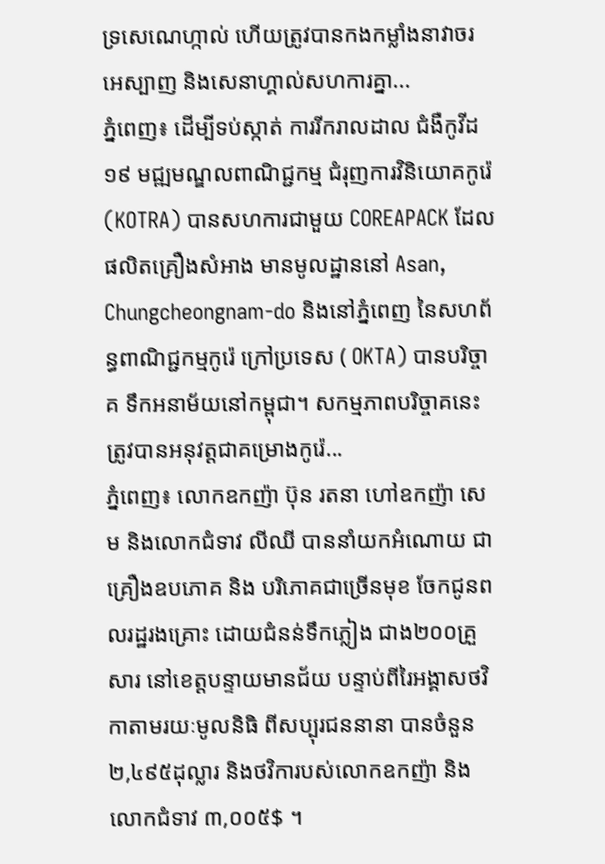ទ្រសេណេហ្កាល់ ហើយត្រូវបានកងកម្លាំងនាវាចរអេស្បាញ និងសេនាហ្គាល់សហការគ្នា...
ភ្នំពេញ៖ ដើម្បីទប់ស្កាត់ ការរីករាលដាល ជំងឺកូវីដ១៩ មជ្ឍមណ្ឌលពាណិជ្ជកម្ម ជំរុញការវិនិយោគកូរ៉េ (KOTRA) បានសហការជាមួយ COREAPACK ដែលផលិតគ្រឿងសំអាង មានមូលដ្ឋាននៅ Asan, Chungcheongnam-do និងនៅភ្នំពេញ នៃសហព័ន្ធពាណិជ្ជកម្មកូរ៉េ ក្រៅប្រទេស ( OKTA) បានបរិច្ចាគ ទឹកអនាម័យនៅកម្ពុជា។ សកម្មភាពបរិច្ចាគនេះ ត្រូវបានអនុវត្តជាគម្រោងកូរ៉េ...
ភ្នំពេញ៖ លោកឧកញ៉ា ប៊ុន រតនា ហៅឧកញ៉ា សេម និងលោកជំទាវ លីឈី បាននាំយកអំណោយ ជាគ្រឿងឧបភោគ និង បរិភោគជាច្រើនមុខ ចែកជូនពលរដ្ឋរងគ្រោះ ដោយជំនន់ទឹកភ្លៀង ជាង២០០គ្រួសារ នៅខេត្តបន្ទាយមានជ័យ បន្ទាប់ពីរៃអង្គាសថវិកាតាមរយៈមូលនិធិ ពីសប្បុរជននានា បានចំនួន ២,៤៩៥ដុល្លារ និងថវិការបស់លោកឧកញ៉ា និងលោកជំទាវ ៣,០០៥$ ។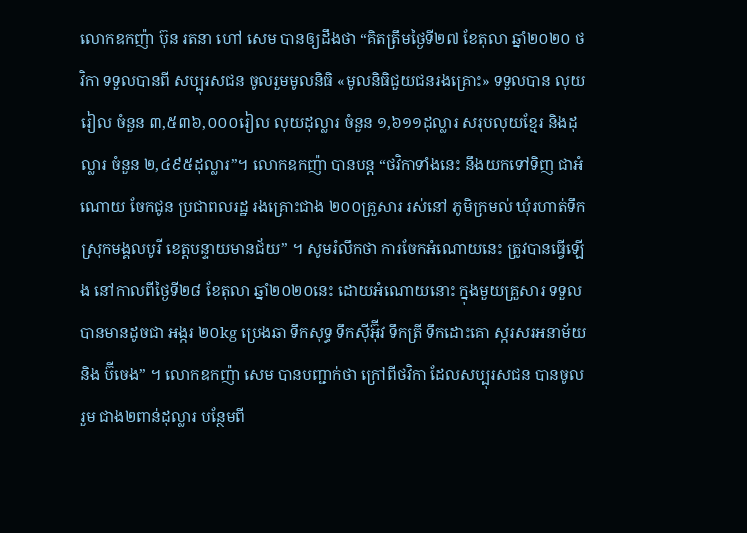លោកឧកញ៉ា ប៊ុន រតនា ហៅ សេម បានឲ្យដឹងថា “គិតត្រឹមថ្ងៃទី២៧ ខែតុលា ឆ្នាំ២០២០ ថវិកា ទទួលបានពី សប្បុរសជន ចូលរួមមូលនិធិ «មូលនិធិជួយជនរងគ្រោះ» ទទួលបាន លុយរៀល ចំនួន ៣,៥៣៦,០០០រៀល លុយដុល្លារ ចំនួន ១,៦១១ដុល្លារ សរុបលុយខ្មែរ និងដុល្លារ ចំនួន ២,៤៩៥ដុល្លារ”។ លោកឧកញ៉ា បានបន្ត “ថវិកាទាំងនេះ នឹងយកទៅទិញ ជាអំណោយ ចែកជូន ប្រជាពលរដ្ឋ រងគ្រោះជាង ២០០គ្រួសារ រស់នៅ ភូមិក្រមល់ ឃុំរហាត់ទឹក ស្រុកមង្គលបូរី ខេត្តបន្ទាយមានជ័យ” ។ សូមរំលឹកថា ការចែកអំណោយនេះ ត្រូវបានធ្វើឡើង នៅកាលពីថ្ងៃទី២៨ ខែតុលា ឆ្នាំ២០២០នេះ ដោយអំណោយនោះ ក្នុងមួយគ្រួសារ ទទួលបានមានដូចជា អង្ករ ២០kg ប្រេងឆា ទឹកសុទ្ធ ទឹកស៊ីអ៊ុីវ ទឹកត្រី ទឹកដោះគោ ស្ករសរអនាម័យ និង ប៊ីចេង” ។ លោកឧកញ៉ា សេម បានបញ្ជាក់ថា ក្រៅពីថវិកា ដែលសប្បុរសជន បានចូលរួម ជាង២ពាន់ដុល្លារ បន្ថែមពី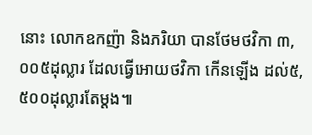នោះ លោកឧកញ៉ា និងភរិយា បានថែមថវិកា ៣,០០៥ដុល្លារ ដែលធ្វើអោយថវិកា កើនឡើង ដល់៥,៥០០ដុល្លារតែម្តង៕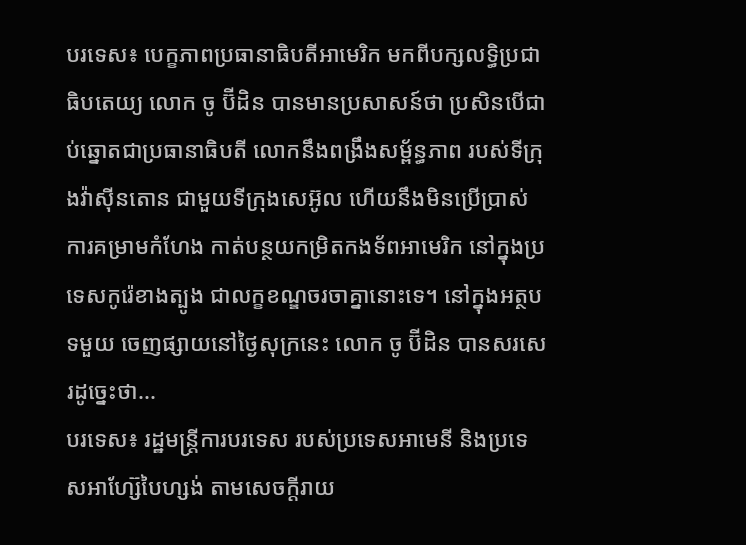បរទេស៖ បេក្ខភាពប្រធានាធិបតីអាមេរិក មកពីបក្សលទ្ធិប្រជាធិបតេយ្យ លោក ចូ ប៊ីដិន បានមានប្រសាសន៍ថា ប្រសិនបើជាប់ឆ្នោតជាប្រធានាធិបតី លោកនឹងពង្រឹងសម្ព័ន្ធភាព របស់ទីក្រុងវ៉ាស៊ីនតោន ជាមួយទីក្រុងសេអ៊ូល ហើយនឹងមិនប្រើប្រាស់ ការគម្រាមកំហែង កាត់បន្ថយកម្រិតកងទ័ពអាមេរិក នៅក្នុងប្រទេសកូរ៉េខាងត្បូង ជាលក្ខខណ្ឌចរចាគ្នានោះទេ។ នៅក្នុងអត្ថបទមួយ ចេញផ្សាយនៅថ្ងៃសុក្រនេះ លោក ចូ ប៊ីដិន បានសរសេរដូច្នេះថា...
បរទេស៖ រដ្ឋមន្ត្រីការបរទេស របស់ប្រទេសអាមេនី និងប្រទេសអាហ្ស៊ែបៃហ្សង់ តាមសេចក្តីរាយ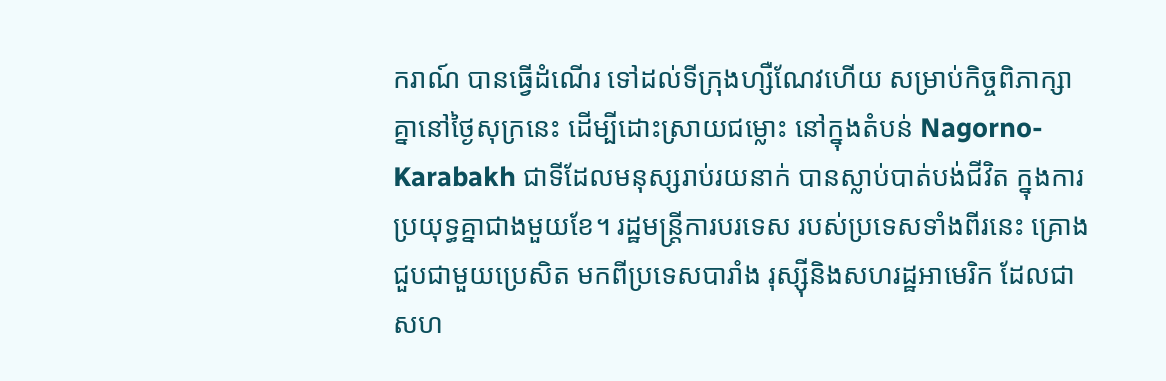ករាណ៍ បានធ្វើដំណើរ ទៅដល់ទីក្រុងហ្សឺណែវហើយ សម្រាប់កិច្ចពិភាក្សាគ្នានៅថ្ងៃសុក្រនេះ ដើម្បីដោះស្រាយជម្លោះ នៅក្នុងតំបន់ Nagorno-Karabakh ជាទីដែលមនុស្សរាប់រយនាក់ បានស្លាប់បាត់បង់ជីវិត ក្នុងការប្រយុទ្ធគ្នាជាងមួយខែ។ រដ្ឋមន្ត្រីការបរទេស របស់ប្រទេសទាំងពីរនេះ គ្រោងជួបជាមួយប្រេសិត មកពីប្រទេសបារាំង រុស្ស៊ីនិងសហរដ្ឋអាមេរិក ដែលជាសហ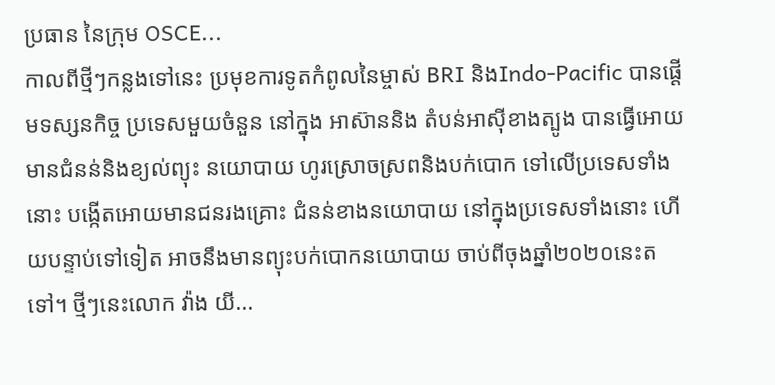ប្រធាន នៃក្រុម OSCE...
កាលពីថ្មីៗកន្លងទៅនេះ ប្រមុខការទូតកំពូលនៃម្ចាស់ BRI និងIndo-Pacific បានផ្ដើមទស្សនកិច្ច ប្រទេសមួយចំនួន នៅក្នុង អាស៊ាននិង តំបន់អាស៊ីខាងត្បូង បានធ្វើអោយមានជំនន់និងខ្យល់ព្យុះ នយោបាយ ហូរស្រោចស្រពនិងបក់បោក ទៅលើប្រទេសទាំងនោះ បង្កើតអោយមានជនរងគ្រោះ ជំនន់ខាងនយោបាយ នៅក្នុងប្រទេសទាំងនោះ ហើយបន្ទាប់ទៅទៀត អាចនឹងមានព្យុះបក់បោកនយោបាយ ចាប់ពីចុងឆ្នាំ២០២០នេះតទៅ។ ថ្មីៗនេះលោក វ៉ាង យី...